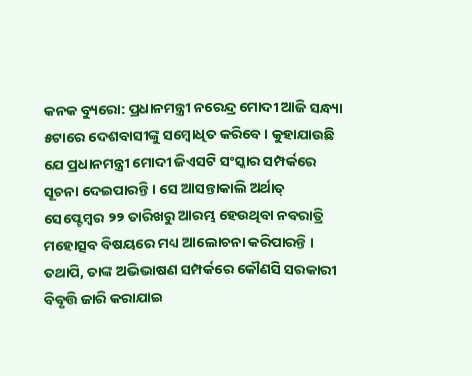କନକ ବ୍ୟୁରୋ: ପ୍ରଧାନମନ୍ତ୍ରୀ ନରେନ୍ଦ୍ର ମୋଦୀ ଆଜି ସନ୍ଧ୍ୟା ୫ଟାରେ ଦେଶବାସୀଙ୍କୁ ସମ୍ବୋଧିତ କରିବେ । କୁହାଯାଉଛି ଯେ ପ୍ରଧାନମନ୍ତ୍ରୀ ମୋଦୀ ଜିଏସଟି ସଂସ୍କାର ସମ୍ପର୍କରେ ସୂଚନା ଦେଇପାରନ୍ତି । ସେ ଆସନ୍ତାକାଲି ଅର୍ଥାତ୍ ସେପ୍ଟେମ୍ବର ୨୨ ତାରିଖରୁ ଆରମ୍ଭ ହେଉଥିବା ନବରାତ୍ରି ମହୋତ୍ସବ ବିଷୟରେ ମଧ୍ୟ ଆଲୋଚନା କରିପାରନ୍ତି । ତଥାପି, ତାଙ୍କ ଅଭିଭାଷଣ ସମ୍ପର୍କରେ କୌଣସି ସରକାରୀ ବିବୃତ୍ତି ଜାରି କରାଯାଇ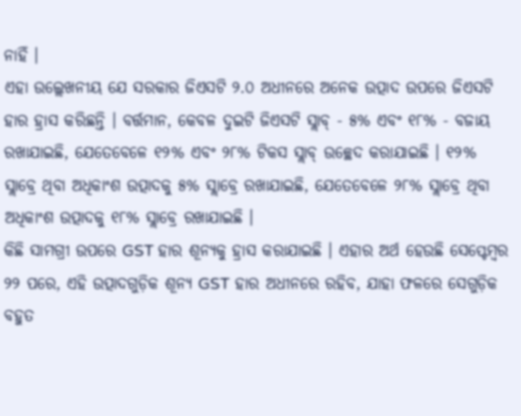ନାହିଁ ।
ଏହା ଉଲ୍ଲେଖନୀୟ ଯେ ସରକାର ଜିଏସଟି ୨.୦ ଅଧୀନରେ ଅନେକ ଉତ୍ପାଦ ଉପରେ ଜିଏସଟି ହାର ହ୍ରାସ କରିଛନ୍ତି । ବର୍ତ୍ତମାନ, କେବଳ ଦୁଇଟି ଜିଏସଟି ସ୍ଲାବ୍ - ୫% ଏବଂ ୧୮% - ବଜାୟ ରଖାଯାଇଛି, ଯେତେବେଳେ ୧୨% ଏବଂ ୨୮% ଟିକସ ସ୍ଲାବ୍ ଉଚ୍ଛେଦ କରାଯାଇଛି । ୧୨% ସ୍ଲାବ୍ରେ ଥିବା ଅଧିକାଂଶ ଉତ୍ପାଦକୁ ୫% ସ୍ଲାବ୍ରେ ରଖାଯାଇଛି, ଯେତେବେଳେ ୨୮% ସ୍ଲାବ୍ରେ ଥିବା ଅଧିକାଂଶ ଉତ୍ପାଦକୁ ୧୮% ସ୍ଲାବ୍ରେ ରଖାଯାଇଛି ।
କିଛି ସାମଗ୍ରୀ ଉପରେ GST ହାର ଶୂନ୍ୟକୁ ହ୍ରାସ କରାଯାଇଛି । ଏହାର ଅର୍ଥ ହେଉଛି ସେପ୍ଟେମ୍ବର ୨୨ ପରେ, ଏହି ଉତ୍ପାଦଗୁଡ଼ିକ ଶୂନ୍ୟ GST ହାର ଅଧୀନରେ ରହିବ, ଯାହା ଫଳରେ ସେଗୁଡ଼ିକ ବହୁତ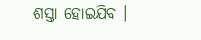ଶସ୍ତା ହୋଇଯିବ ।